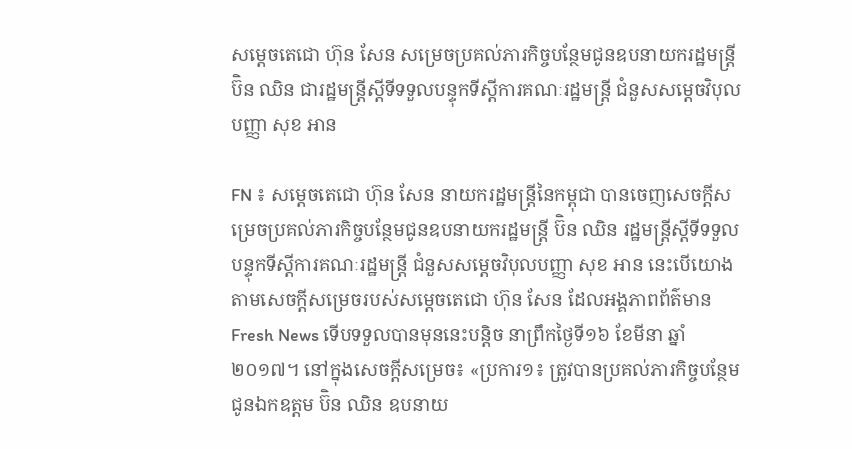សម្តេចតេជោ ហ៊ុន សែន សម្រេចប្រគល់ភារកិច្ចបន្ថែមជូនឧបនាយករដ្ឋមន្រ្តី ប៊ិន ឈិន ជារដ្ឋមន្រ្តីស្តីទីទទួលបន្ទុកទីស្តីការគណៈរដ្ឋមន្រ្តី ជំនួសសម្តេចវិបុលបញ្ញា សុខ អាន

FN ៖ សម្តេចតេជោ ហ៊ុន សែន នាយករដ្ឋមន្រ្តីនៃកម្ពុជា បានចេញសេចក្តីសម្រេចប្រគល់ភារកិច្ចបន្ថែមជូនឧបនាយករដ្ឋមន្រ្តី ប៊ិន ឈិន រដ្ឋមន្រ្តីស្តីទីទទួលបន្ទុកទីស្តីការគណៈរដ្ឋមន្រ្តី ជំនួសសម្តេចវិបុលបញ្ញា សុខ អាន នេះបើយោងតាមសេចក្តីសម្រេចរបស់សម្តេចតេជោ ហ៊ុន សែន ដែលអង្គភាពព័ត៌មាន Fresh News ទើបទទួលបានមុននេះបន្តិច នាព្រឹកថ្ងៃទី១៦ ខែមីនា ឆ្នាំ២០១៧។ នៅក្នុងសេចក្តីសម្រេច៖ «ប្រការ១៖ ត្រូវបានប្រគល់ភារកិច្ចបន្ថែមជូនឯកឧត្តម ប៊ិន ឈិន ឧបនាយ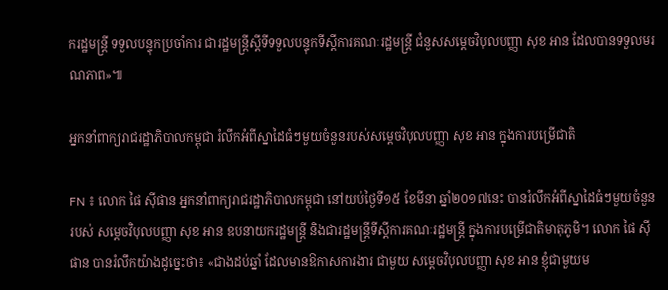ករដ្ឋមន្រ្តី ទទួលបន្ទុកប្រចាំការ ជារដ្ឋមន្រ្តីស្តីទីទទួលបន្ទុកទីស្តីការគណៈរដ្ឋមន្រ្តី ជំនួសសម្តេចវិបុលបញ្ញា សុខ អាន ដែលបានទទួលមរណភាព»៕

អ្នកនាំពាក្យរាជរដ្ឋាភិបាលកម្ពុជា រំលឹកអំពីស្នាដៃធំៗមួយចំនួនរបស់សម្តេចវិបុលបញ្ញា សុខ អាន ក្នុងការបម្រើជាតិ

FN ៖ លោក ផៃ ស៊ីផាន អ្នកនាំពាក្យរាជរដ្ឋាភិបាលកម្ពុជា នៅយប់ថ្ងៃទី១៥ ខែមីនា ឆ្នាំ២០១៧នេះ បានរំលឹកអំពីស្នាដៃធំៗមួយចំនួនរបស់ សម្តេចវិបុលបញ្ញា សុខ អាន ឧបនាយករដ្ឋមន្រ្តី និងជារដ្ឋមន្រ្តីទីស្តីការគណៈរដ្ឋមន្រ្តី ក្នុងការបម្រើជាតិមាតុភូមិ។ លោក ផៃ ស៊ីផាន បានរំលឹកយ៉ាងដូច្នេះថា៖ «ជាងដប់ឆ្នាំ ដែលមានឱកាសការងារ ជាមួយ សម្តេចវិបុលបញ្ញា សុខ អាន ខ្ញុំជាមួយម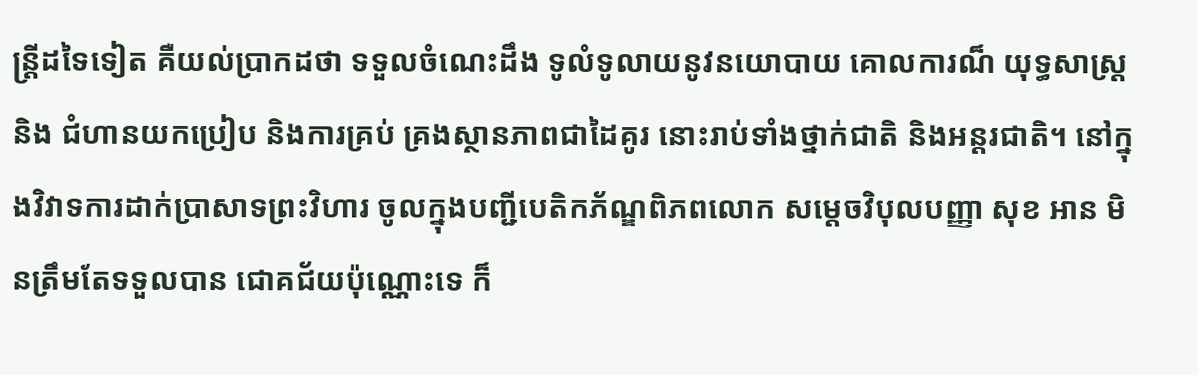ន្ត្រីដទៃទៀត គឺយល់ប្រាកដថា ទទួលចំណេះដឹង ទូលំទូលាយនូវនយោបាយ គោលការណ៏ យុទ្ធសាស្រ្ត និង ជំហានយកប្រៀប និងការគ្រប់ គ្រងស្ថានភាពជាដៃគូរ នោះរាប់ទាំងថ្នាក់ជាតិ និងអន្តរជាតិ។ នៅក្នុងវិវាទការដាក់ប្រាសាទព្រះវិហារ ចូលក្នុងបញ្ជីបេតិកភ័ណ្ឌពិភពលោក សម្តេចវិបុលបញ្ញា សុខ អាន មិនត្រឹមតែទទួលបាន ជោគជ័យប៉ុណ្ណោះទេ ក៏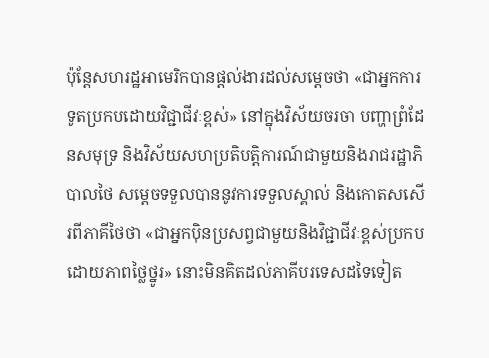ប៉ុន្តែសហរដ្ឋអាមេរិកបានផ្តល់ងារដល់សម្តេចថា «ជាអ្នកការទូតប្រកបដោយវិជ្ជាជីវៈខ្ពស់» នៅក្នុងវិស័យចរចា បញ្ហាព្រំដែនសមុទ្រ និងវិស័យសហប្រតិបត្តិការណ៍ជាមួយនិងរាជរដ្ឋាភិបាលថៃ សម្តេចទទួលបាននូវការទទួលស្គាល់ និងកោតសសើរពីភាគីថៃថា «ជាអ្នកប៉ិនប្រសព្វជាមួយនិងវិជ្ជាជីវៈខ្ពស់ប្រកបដោយភាពថ្លៃថ្នូរ» នោះមិនគិតដល់ភាគីបរទេសដទៃទៀត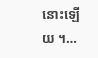នោះឡើយ ។…